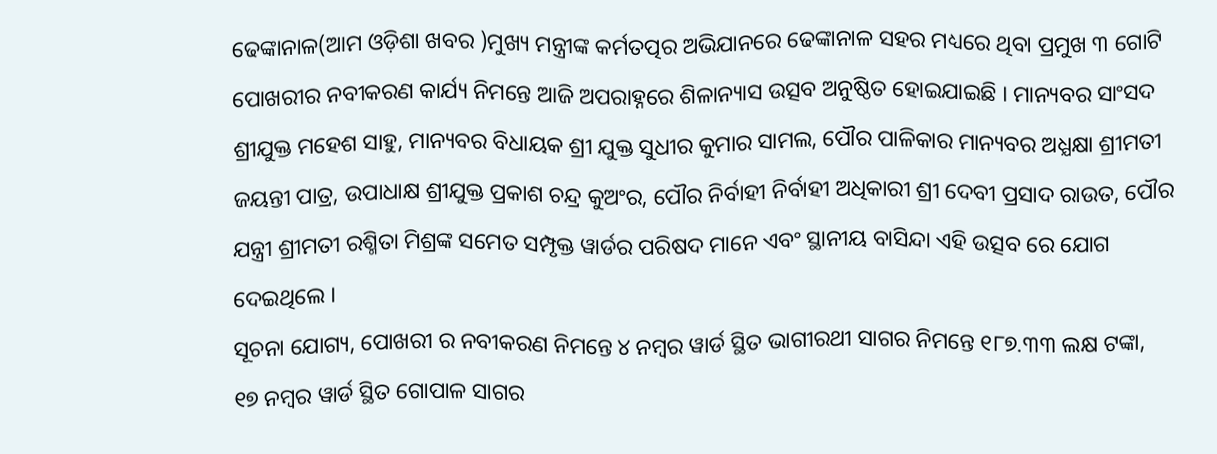ଢେଙ୍କାନାଳ(ଆମ ଓଡ଼ିଶା ଖବର )ମୁଖ୍ୟ ମନ୍ତ୍ରୀଙ୍କ କର୍ମତତ୍ପର ଅଭିଯାନରେ ଢେଙ୍କାନାଳ ସହର ମଧ୍ୟରେ ଥିବା ପ୍ରମୁଖ ୩ ଗୋଟି ପୋଖରୀର ନବୀକରଣ କାର୍ଯ୍ୟ ନିମନ୍ତେ ଆଜି ଅପରାହ୍ନରେ ଶିଳାନ୍ୟାସ ଉତ୍ସବ ଅନୁଷ୍ଠିତ ହୋଇଯାଇଛି । ମାନ୍ୟବର ସାଂସଦ ଶ୍ରୀଯୁକ୍ତ ମହେଶ ସାହୁ, ମାନ୍ୟବର ବିଧାୟକ ଶ୍ରୀ ଯୁକ୍ତ ସୁଧୀର କୁମାର ସାମଲ, ପୌର ପାଳିକାର ମାନ୍ୟବର ଅଧ୍ଯକ୍ଷା ଶ୍ରୀମତୀ ଜୟନ୍ତୀ ପାତ୍ର, ଉପାଧାକ୍ଷ ଶ୍ରୀଯୁକ୍ତ ପ୍ରକାଶ ଚନ୍ଦ୍ର କୁଅଂର, ପୌର ନିର୍ବାହୀ ନିର୍ବାହୀ ଅଧିକାରୀ ଶ୍ରୀ ଦେବୀ ପ୍ରସାଦ ରାଉତ, ପୌର ଯନ୍ତ୍ରୀ ଶ୍ରୀମତୀ ରଶ୍ମିତା ମିଶ୍ରଙ୍କ ସମେତ ସମ୍ପୃକ୍ତ ୱାର୍ଡର ପରିଷଦ ମାନେ ଏବଂ ସ୍ଥାନୀୟ ବାସିନ୍ଦା ଏହି ଉତ୍ସବ ରେ ଯୋଗ ଦେଇଥିଲେ ।
ସୂଚନା ଯୋଗ୍ୟ, ପୋଖରୀ ର ନବୀକରଣ ନିମନ୍ତେ ୪ ନମ୍ବର ୱାର୍ଡ ସ୍ଥିତ ଭାଗୀରଥୀ ସାଗର ନିମନ୍ତେ ୧୮୭.୩୩ ଲକ୍ଷ ଟଙ୍କା, ୧୭ ନମ୍ବର ୱାର୍ଡ ସ୍ଥିତ ଗୋପାଳ ସାଗର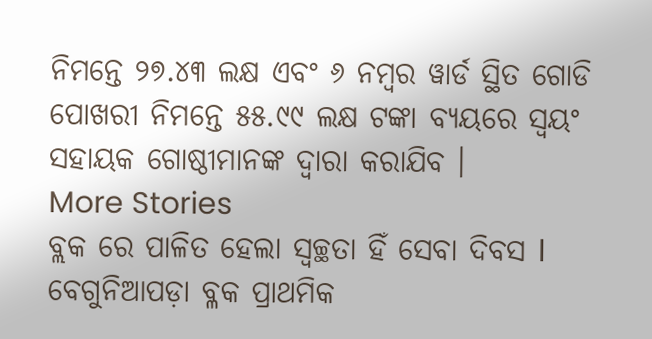ନିମନ୍ତେ ୨୭.୪୩ ଲକ୍ଷ ଏବଂ ୬ ନମ୍ବର ୱାର୍ଡ ସ୍ଥିତ ଗୋଡି ପୋଖରୀ ନିମନ୍ତେ ୫୫.୯୯ ଲକ୍ଷ ଟଙ୍କା ବ୍ୟୟରେ ସ୍ଵୟଂ ସହାୟକ ଗୋଷ୍ଠୀମାନଙ୍କ ଦ୍ବାରା କରାଯିବ ।
More Stories
ବ୍ଲକ ରେ ପାଳିତ ହେଲା ସ୍ୱଚ୍ଛତା ହିଁ ସେବା ଦିବସ l
ବେଗୁନିଆପଡ଼ା ବ୍ଳକ ପ୍ରାଥମିକ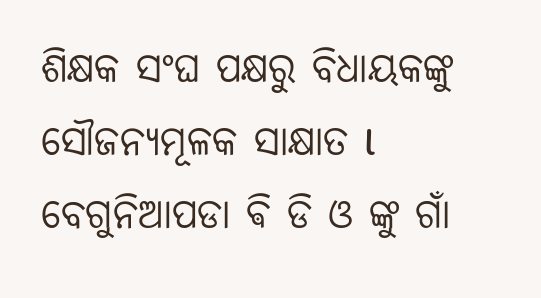ଶିକ୍ଷକ ସଂଘ ପକ୍ଷରୁ ବିଧାୟକଙ୍କୁ ସୌଜନ୍ୟମୂଳକ ସାକ୍ଷାତ l
ବେଗୁନିଆପଡା ଵି ଡି ଓ ଙ୍କୁ ଗାଁ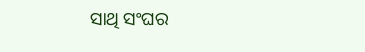ସାଥି ସଂଘର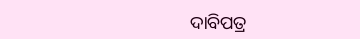ଦାବିପତ୍ର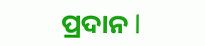ପ୍ରଦାନ l